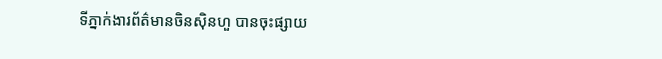ទីភ្នាក់ងារព័ត៌មានចិនស៊ិនហួ បានចុះផ្សាយ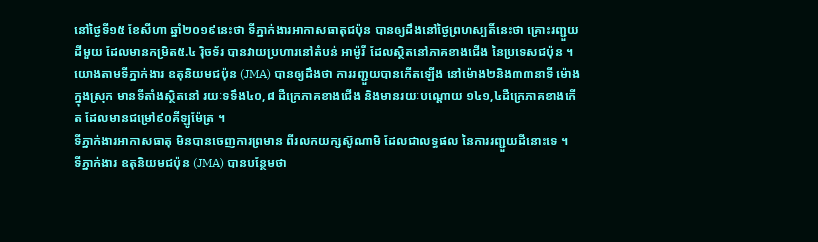នៅថ្ងៃទី១៥ ខែសីហា ឆ្នាំ២០១៩នេះថា ទីភ្នាក់ងារអាកាសធាតុជប៉ុន បានឲ្យដឹងនៅថ្ងៃព្រហស្បតិ៍នេះថា គ្រោះរញ្ជួយដីមួយ ដែលមានកម្រិត៥.៤ រ៉ិចទ័រ បានវាយប្រហារនៅតំបន់ អាម៉ូរី ដែលស្ថិតនៅភាគខាងជើង នៃប្រទេសជប៉ុន ។
យោងតាមទីភ្នាក់ងារ ឧតុនិយមជប៉ុន (JMA) បានឲ្យដឹងថា ការរញ្ជួយបានកើតឡើង នៅម៉ោង២និង៣៣នាទី ម៉ោងក្នុងស្រុក មានទីតាំងស្ថិតនៅ រយៈទទឹង៤០,៨ ដឺក្រេភាគខាងជើង និងមានរយៈបណ្តោយ ១៤១,៤ដឺក្រេភាគខាងកើត ដែលមានជម្រៅ៩០គីឡូម៉ែត្រ ។
ទីភ្នាក់ងារអាកាសធាតុ មិនបានចេញការព្រមាន ពីរលកយក្សស៊ូណាមិ ដែលជាលទ្ធផល នៃការរញ្ជួយដីនោះទេ ។
ទីភ្នាក់ងារ ឧតុនិយមជប៉ុន (JMA) បានបន្ថែមថា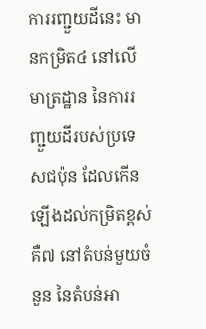ការរញ្ជួយដីនេះ មានកម្រិត៤ នៅលើមាត្រដ្ឋាន នៃការរញ្ជួយដីរបស់ប្រទេសជប៉ុន ដែលកើនឡើងដល់កម្រិតខ្ពស់ គឺ៧ នៅតំបន់មួយចំនួន នៃតំបន់អា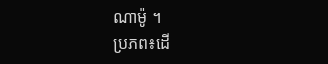ណាម៉ូ ។
ប្រភព៖ដើ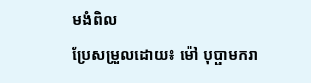មងំពិល
ប្រែសម្រួលដោយ៖ ម៉ៅ បុប្ផាមករា